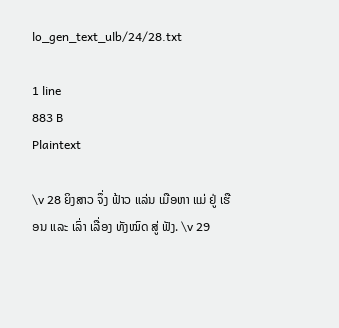lo_gen_text_ulb/24/28.txt

1 line
883 B
Plaintext

\v 28 ຍິງສາວ ຈຶ່ງ ຟ້າວ ແລ່ນ ເມືອຫາ ແມ່ ຢູ່ ເຮືອນ ແລະ ເລົ່າ ເລື່ອງ ທັງໝົດ ສູ່ ຟັງ. \v 29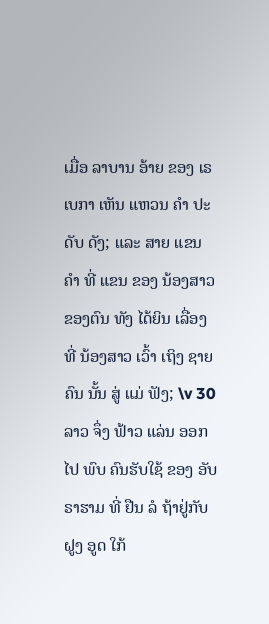ເມື່ອ ລາບານ ອ້າຍ ຂອງ ເຣເບກາ ເຫັນ ແຫວນ ຄໍາ ປະດັບ ດັງ; ແລະ ສາຍ ແຂນ ຄໍາ ທີ່ ແຂນ ຂອງ ນ້ອງສາວ ຂອງຕົນ ທັງ ໄດ້ຍິນ ເລື່ອງ ທີ່ ນ້ອງສາວ ເວົ້າ ເຖິງ ຊາຍ ຄົນ ນັ້ນ ສູ່ ແມ່ ຟັງ; \v 30 ລາວ ຈຶ່ງ ຟ້າວ ແລ່ນ ອອກ ໄປ ພົບ ຄົນຮັບໃຊ້ ຂອງ ອັບຣາຮາມ ທີ່ ຢືນ ລໍ ຖ້າຢູ່ກັບ ຝູງ ອູດ ໃກ້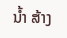ນ້ຳ ສ້າງ